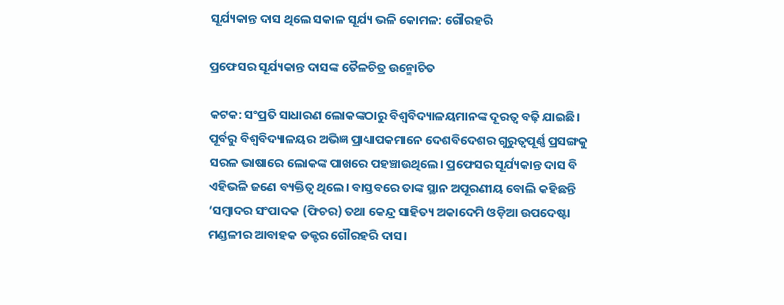ସୂର୍ଯ୍ୟକାନ୍ତ ଦାସ ଥିଲେ ସକାଳ ସୂର୍ଯ୍ୟ ଭଳି କୋମଳ: ଗୌରହରି

ପ୍ରଫେସର ସୂର୍ଯ୍ୟକାନ୍ତ ଦାସଙ୍କ ତୈଳଚିତ୍ର ଉନ୍ମୋଚିତ

କଟକ: ସଂପ୍ରତି ସାଧାରଣ ଲୋକଙ୍କଠାରୁ ବିଶ୍ବବିଦ୍ୟାଳୟମାନଙ୍କ ଦୂରତ୍ବ ବଢ଼ି ଯାଇଛି। ପୂର୍ବରୁ ବିଶ୍ବବିଦ୍ୟାଳୟର ଅଭିଜ୍ଞ ପ୍ରାଧ୍ୟାପକମାନେ ଦେଶବିଦେଶର ଗୁରୁତ୍ବପୂର୍ଣ୍ଣ ପ୍ରସଙ୍ଗକୁ ସରଳ ଭାଷାରେ ଲୋକଙ୍କ ପାଖରେ ପହଞ୍ଚାଉଥିଲେ। ପ୍ରଫେସର ସୂର୍ଯ୍ୟକାନ୍ତ ଦାସ ବି ଏହିଭଳି ଜଣେ ବ୍ୟକ୍ତିତ୍ବ ଥିଲେ। ବାସ୍ତବରେ ତାଙ୍କ ସ୍ଥାନ ଅପୂରଣୀୟ ବୋଲି କହିଛନ୍ତି ‘ସମ୍ବାଦର ସଂପାଦକ (ଫିଚର) ତଥା କେନ୍ଦ୍ର ସାହିତ୍ୟ ଅକା‌‌ଦେମି ଓଡ଼ିଆ ଉପଦେଷ୍ଟା ମଣ୍ଡଳୀର ଆବାହକ ଡକ୍ଟର ଗୌରହରି ଦାସ।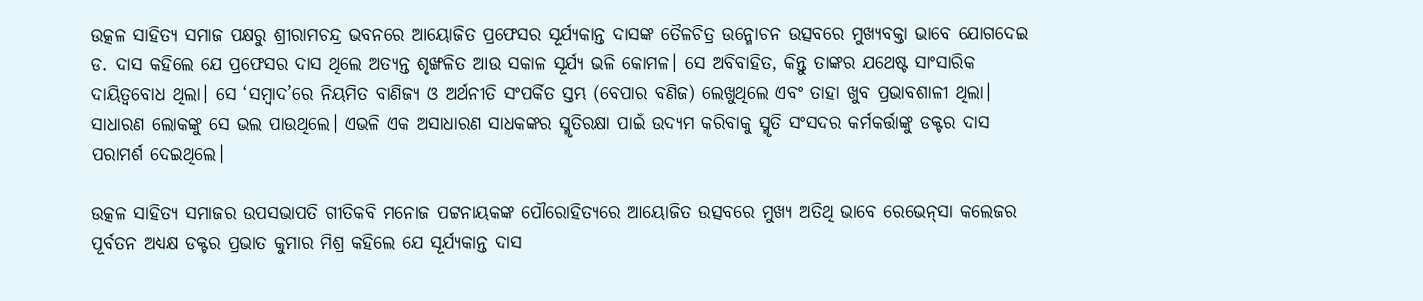ଉତ୍କଳ ସାହିତ୍ୟ ସମାଜ ପକ୍ଷରୁ ଶ୍ରୀରାମଚନ୍ଦ୍ର ଭବ‌ନରେ ଆୟୋଜିତ ପ୍ରଫେସର ସୂର୍ଯ୍ୟକାନ୍ତ ଦାସଙ୍କ ତୈଳଚିତ୍ର ଉନ୍ମୋଚନ ଉତ୍ସବରେ ମୁଖ୍ୟବକ୍ତା ଭାବେ ଯୋଗଦେଇ ଡ. ଦାସ କହିଲେ ଯେ ପ୍ରଫେସର ଦାସ ଥିଲେ ଅତ୍ୟନ୍ତ ଶୃଙ୍ଖଳିତ ଆଉ ସକାଳ ସୂର୍ଯ୍ୟ ଭଳି କୋମଳ। ସେ ଅବିବାହିତ, କିନ୍ତୁ ତାଙ୍କର ଯଥେଷ୍ଟ ସାଂସାରିକ ଦାୟିତ୍ବବୋଧ ଥିଲା। ସେ ‘ସମ୍ବାଦ’ରେ ନିୟମିତ ବାଣିଜ୍ୟ ଓ ଅର୍ଥନୀତି ସଂପର୍କିତ ସ୍ତମ୍ଭ (ବେପାର ବଣିଜ) ଲେଖୁଥିଲେ ଏବଂ ତାହା ଖୁବ ପ୍ରଭାବଶାଳୀ ଥିଲା। ସାଧାରଣ ଲୋକଙ୍କୁ ସେ ଭଲ ପାଉଥିଲେ। ଏଭଳି ଏକ ଅସାଧାରଣ ସାଧକଙ୍କର ସ୍ମୃତିରକ୍ଷା ପାଇଁ ଉଦ୍ୟମ କରିବାକୁ ସ୍ମୃତି ସଂସଦର କର୍ମକର୍ତ୍ତାଙ୍କୁ ଡକ୍ଟର ଦାସ ପରାମର୍ଶ ଦେଇଥିଲେ।

ଉତ୍କଳ ସାହିତ୍ୟ ସମାଜର ଉପସଭାପତି ଗୀତିକବି ମନୋଜ ପଟ୍ଟନାୟକଙ୍କ ପୌରୋହିତ୍ୟରେ ଆୟୋଜିତ ଉତ୍ସବରେ ମୁଖ୍ୟ ଅତିଥି ଭାବେ ରେଭେନ୍‌ସା କଲେଜର ପୂର୍ବତନ ଅଧ୍ୟକ୍ଷ ଡକ୍ଟର ପ୍ରଭାତ କୁମାର ମିଶ୍ର କହିଲେ ଯେ ସୂର୍ଯ୍ୟକାନ୍ତ ଦାସ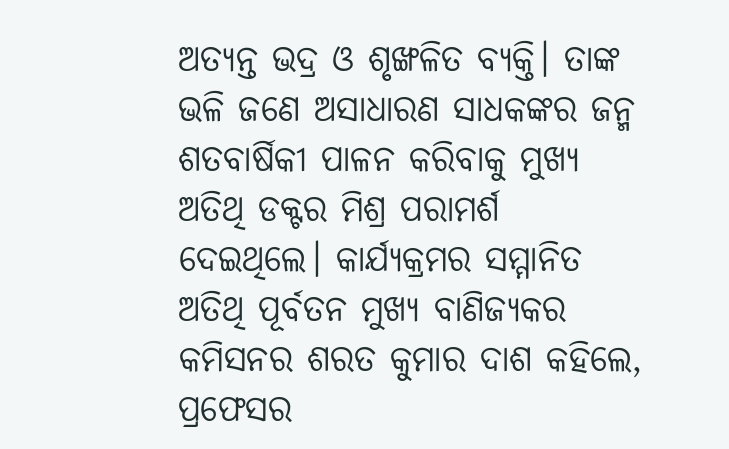ଅତ୍ୟନ୍ତ ଭଦ୍ର ଓ ଶୃଙ୍ଖଳିତ ବ୍ୟକ୍ତି। ତାଙ୍କ ଭଳି ଜଣେ ଅସାଧାରଣ ସାଧକଙ୍କର ଜନ୍ମ ଶତବାର୍ଷିକୀ ପାଳନ କରିବାକୁ ମୁଖ୍ୟ ଅତିଥି ଡକ୍ଟର ମିଶ୍ର ପରାମର୍ଶ ଦେଇଥିଲେ। କାର୍ଯ୍ୟକ୍ରମର ସମ୍ମାନିତ ଅତିଥି ପୂର୍ବତନ ମୁଖ୍ୟ ବାଣିଜ୍ୟକର କମିସନର ଶରତ କୁମାର ଦାଶ କହିଲେ, ପ୍ରଫେସର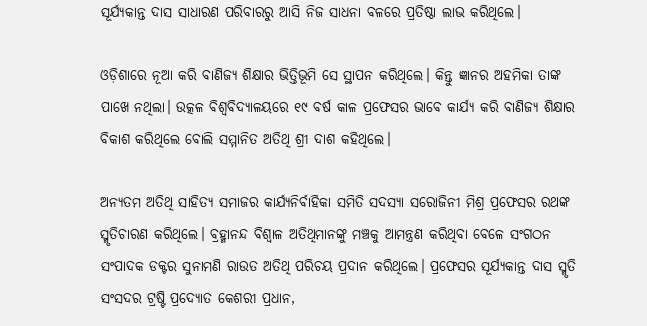ସୂର୍ଯ୍ୟକାନ୍ତ ଦାସ ସାଧାରଣ ପରିବାରରୁ ଆସି ନିଜ ସାଧନା ବଳରେ ପ୍ରତିଷ୍ଠା ଲାଭ କରିଥିଲେ।

ଓଡ଼ିଶାରେ ନୂଆ କରି ବାଣିଜ୍ୟ ଶିକ୍ଷାର ଭିତ୍ତିଭୂମି ସେ ସ୍ଥାପନ କରିଥିଲେ। କିନ୍ତୁ ଜ୍ଞାନର ଅହମିକା ତାଙ୍କ ପାଖେ ନଥିଲା। ଉତ୍କଳ ବିଶ୍ବବିଦ୍ୟାଳୟରେ ୧୯ ବର୍ଷ କାଳ ପ୍ରଫେସର ଭାବେ କାର୍ଯ୍ୟ କରି ବାଣିଜ୍ୟ ଶିକ୍ଷାର ବିକାଶ କରିଥିଲେ ବୋଲି ସମ୍ମାନିତ ଅତିଥି ଶ୍ରୀ ଦାଶ କହିଥିଲେ।

ଅନ୍ୟତମ ଅତିଥି ସାହିତ୍ୟ ସମାଜର କାର୍ଯ୍ୟନିର୍ବାହିକା ସମିତି ସଦସ୍ୟା ସରୋଜିନୀ ମିଶ୍ର ପ୍ରଫେସର ରଥଙ୍କ ସ୍ମୃତିଚାରଣ କରିଥିଲେ। ବ୍ରହ୍ମାନନ୍ଦ ବିଶ୍ବାଳ ଅତିଥିମାନଙ୍କୁ ମଞ୍ଚକୁ ଆମନ୍ତ୍ରଣ କରିଥିବା ବେଳେ ସଂଗଠନ ସଂପାଦକ ଡକ୍ଟର ସୁନାମଣି ରାଉତ ଅତିଥି ପରିଚୟ ପ୍ରଦାନ କରିଥିଲେ। ପ୍ରଫେସର ସୂର୍ଯ୍ୟକାନ୍ତ ଦାସ ସ୍ମୃତି ସଂସଦର ଟ୍ରଷ୍ଟି ପ୍ରଦ୍ୟୋତ କେଶରୀ ପ୍ରଧାନ,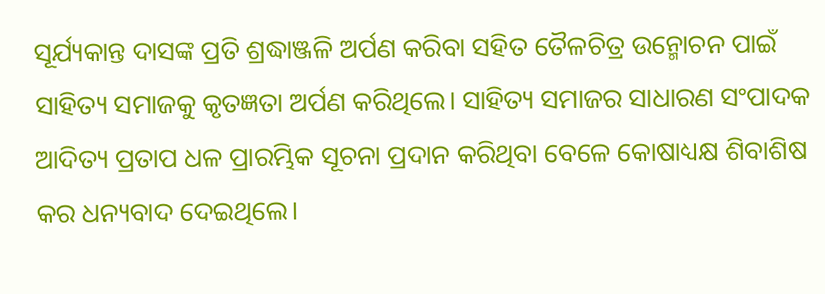ସୂର୍ଯ୍ୟକାନ୍ତ ଦାସଙ୍କ ପ୍ରତି ଶ୍ରଦ୍ଧାଞ୍ଜଳି ଅର୍ପଣ କରିବା ସହିତ ତୈଳଚିତ୍ର ‌ଉନ୍ମୋଚନ ପାଇଁ ସାହିତ୍ୟ ସମାଜକୁ କୃତଜ୍ଞତା ଅର୍ପଣ କରିଥିଲେ। ସାହିତ୍ୟ ସମାଜର ସାଧାରଣ ସଂପାଦକ ଆଦିତ୍ୟ ପ୍ରତାପ ଧଳ ପ୍ରାରମ୍ଭିକ ସୂଚନା ପ୍ରଦାନ କରିଥିବା ବେଳେ କୋଷାଧ୍ୟକ୍ଷ ଶିବାଶିଷ କର ଧନ୍ୟବାଦ ‌ଦେଇଥିଲେ।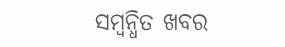ସମ୍ବନ୍ଧିତ ଖବର